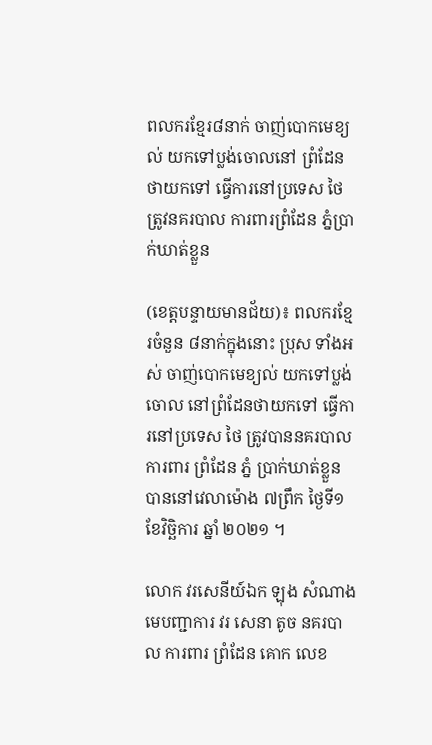ពលករខ្មែរ៨នាក់ ចាញ់បោកមេខ្យល់ យកទៅប្លង់ចោលនៅ ព្រំដែនថាយកទៅ ធ្វើការនៅប្រទេស ថៃ ត្រូវនគរបាល ការពារព្រំដែន ភ្នំប្រាក់ឃាត់ខ្លួន

(ខេត្តបន្ទាយមានជ័យ)៖ ពលករខ្មែរចំនួន ៨នាក់ក្នុងនោះ ប្រុស ទាំងអស់ ចាញ់បោកមេខ្យល់ យកទៅប្លង់ចោល នៅព្រំដែនថាយកទៅ ធ្វើការនៅប្រទេស ថៃ ត្រូវបាននគរបាល ការពារ ព្រំដែន ភ្នំ ប្រាក់ឃាត់ខ្លួន បាននៅវេលាម៉ោង ៧ព្រឹក ថ្ងៃទី១ ខែវិច្ឆិការ ឆ្នាំ ២០២១ ។

លោក វរសេនីយ៍ឯក ឡុង សំណាង មេបញ្ជាការ វរ សេនា តូច នគរបាល ការពារ ព្រំដែន គោក លេខ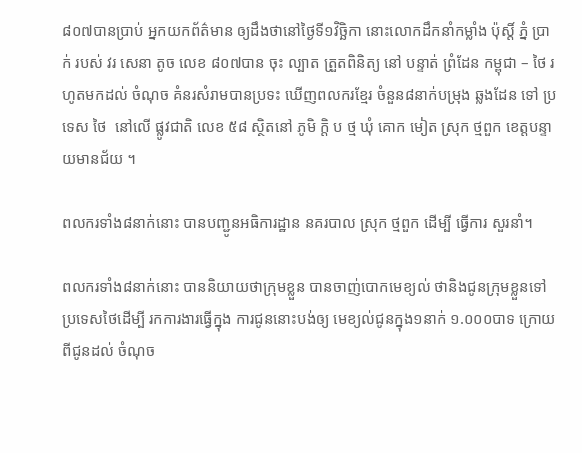៨០៧បានប្រាប់ អ្នកយកព័ត៌មាន ឲ្យដឹងថានៅថ្ងៃទី១វិច្ឆិកា នោះលោកដឹកនាំកម្លាំង ប៉ុស្តិ៍ ភ្នំ ប្រាក់ របស់ វរ សេនា តូច លេខ ៨០៧បាន ចុះ ល្បាត ត្រួតពិនិត្យ នៅ បន្ទាត់ ព្រំដែន កម្ពុជា – ថៃ រហូតមកដល់ ចំណុច គំនរសំរាមបានប្រទះ ឃើញពលករខ្មែរ ចំនួន៨នាក់បម្រុង ឆ្លងដែន ទៅ ប្រទេស ថៃ  នៅលើ ផ្លូវជាតិ លេខ ៥៨ ស្ថិតនៅ ភូមិ ក្តិ ប ថ្ម ឃុំ គោក មៀត ស្រុក ថ្មពួក ខេត្តបន្ទាយមានជ័យ ។

ពលករទាំង៨នាក់នោះ បានបញ្ជូនអធិការដ្ឋាន នគរបាល ស្រុក ថ្មពួក ដើម្បី ធ្វើការ សួរនាំ។

ពលករទាំង៨នាក់នោះ បាននិយាយថាក្រុមខ្លួន បានចាញ់បោកមេខ្យល់ ថានិងជូនក្រុមខ្លួនទៅ ប្រទេសថៃដើម្បី រកការងារធ្វើក្នុង ការជូននោះបង់ឲ្យ មេខ្យល់ជូនក្នុង១នាក់ ១.០០០បាទ ក្រោយពីជូនដល់ ចំណុច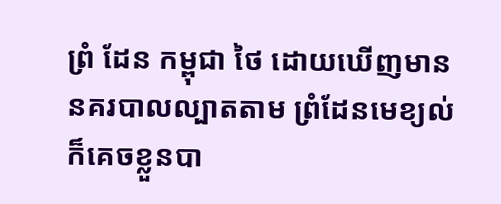ព្រំ ដែន កម្ពុជា ថៃ ដោយឃើញមាន នគរបាលល្បាតតាម ព្រំដែនមេខ្យល់ក៏គេចខ្លួនបា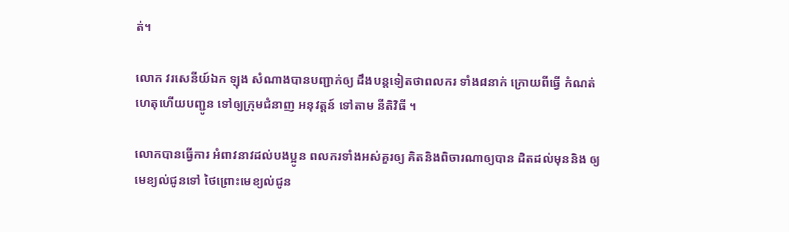ត់។

លោក វរសេនីយ៍ឯក ឡុង សំណាងបានបញ្ជាក់ឲ្យ ដឹងបន្តទៀតថាពលករ ទាំង៨នាក់ ក្រោយពីធ្វើ កំណត់ ហេតុហើយបញ្ជូន ទៅឲ្យក្រុមជំនាញ អនុវត្តន៍ ទៅតាម នីតិវិធី ។

លោកបានធ្វើការ អំពាវនាវដល់បងប្អូន ពលករទាំងអស់គួរឲ្យ គិតនិងពិចារណាឲ្យបាន ដិតដល់មុននិង ឲ្យមេខ្យល់ជូនទៅ ថៃព្រោះមេខ្យល់ជូន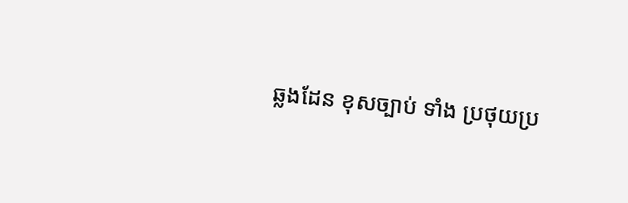ឆ្លងដែន ខុសច្បាប់ ទាំង ប្រថុយប្រ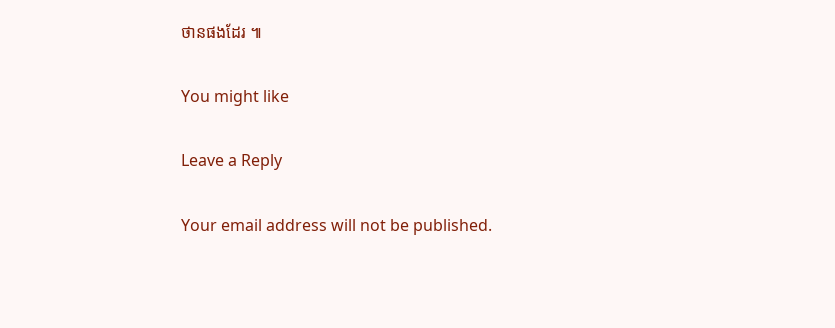ថានផងដែរ ៕

You might like

Leave a Reply

Your email address will not be published.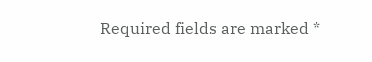Required fields are marked *